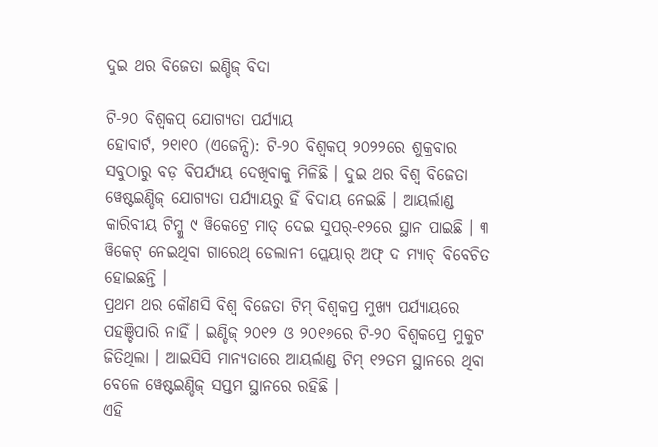ଦୁଇ ଥର ବିଜେତା ଇଣ୍ଡିଜ୍ ବିଦା

ଟି-୨୦ ବିଶ୍ୱକପ୍ ଯୋଗ୍ୟତା ପର୍ଯ୍ୟାୟ
ହୋବାର୍ଟ, ୨୧ା୧୦ (ଏଜେନ୍ସି): ଟି-୨୦ ବିଶ୍ୱକପ୍ ୨୦୨୨ରେ ଶୁକ୍ରବାର ସବୁଠାରୁ ବଡ଼ ବିପର୍ଯ୍ୟୟ ଦେଖିବାକୁ ମିଳିଛି । ଦୁଇ ଥର ବିଶ୍ୱ ବିଜେତା ୱେଷ୍ଟଇଣ୍ଡିଜ୍ ଯୋଗ୍ୟତା ପର୍ଯ୍ୟାୟରୁ ହିଁ ବିଦାୟ ନେଇଛି । ଆୟର୍ଲାଣ୍ଡ କାରିବୀୟ ଟିମ୍କୁ ୯ ୱିକେଟ୍ରେ ମାତ୍ ଦେଇ ସୁପର୍-୧୨ରେ ସ୍ଥାନ ପାଇଛି । ୩ ୱିକେଟ୍ ନେଇଥିବା ଗାରେଥ୍ ଡେଲାନୀ ପ୍ଲେୟାର୍ ଅଫ୍ ଦ ମ୍ୟାଚ୍ ବିବେଚିତ ହୋଇଛନ୍ତି ।
ପ୍ରଥମ ଥର କୌଣସି ବିଶ୍ୱ ବିଜେତା ଟିମ୍ ବିଶ୍ୱକପ୍ର ମୁଖ୍ୟ ପର୍ଯ୍ୟାୟରେ ପହଞ୍ଚିପାରି ନାହିଁ । ଇଣ୍ଡିଜ୍ ୨୦୧୨ ଓ ୨୦୧୬ରେ ଟି-୨୦ ବିଶ୍ୱକପ୍ରେ ମୁକୁଟ ଜିତିଥିଲା । ଆଇସିସି ମାନ୍ୟତାରେ ଆୟର୍ଲାଣ୍ଡ ଟିମ୍ ୧୨ତମ ସ୍ଥାନରେ ଥିବା ବେଳେ ୱେଷ୍ଟଇଣ୍ଡିଜ୍ ସପ୍ତମ ସ୍ଥାନରେ ରହିଛି ।
ଏହି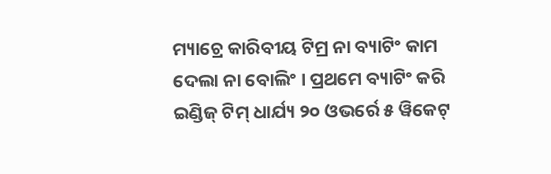ମ୍ୟାଚ୍ରେ କାରିବୀୟ ଟିମ୍ର ନା ବ୍ୟାଟିଂ କାମ ଦେଲା ନା ବୋଲିଂ । ପ୍ରଥମେ ବ୍ୟାଟିଂ କରି ଇଣ୍ଡିଜ୍ ଟିମ୍ ଧାର୍ଯ୍ୟ ୨୦ ଓଭର୍ରେ ୫ ୱିକେଟ୍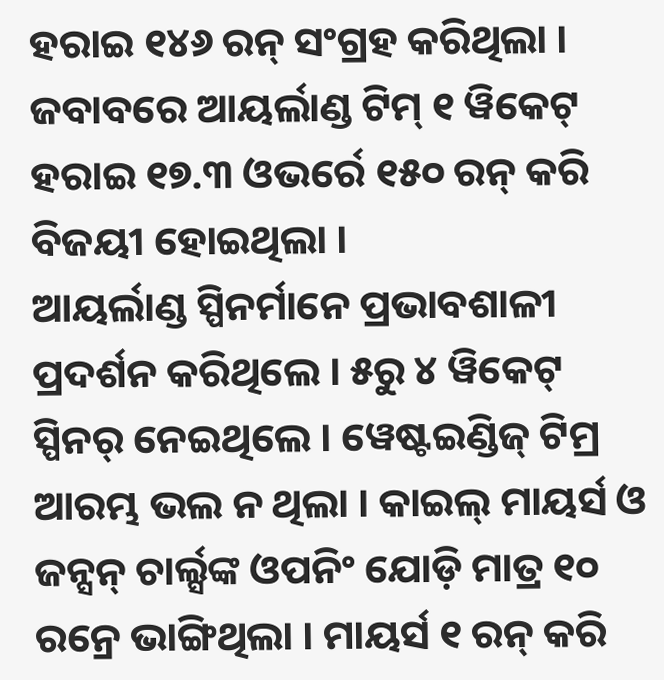ହରାଇ ୧୪୬ ରନ୍ ସଂଗ୍ରହ କରିଥିଲା । ଜବାବରେ ଆୟର୍ଲାଣ୍ଡ ଟିମ୍ ୧ ୱିକେଟ୍ ହରାଇ ୧୭.୩ ଓଭର୍ରେ ୧୫୦ ରନ୍ କରି ବିଜୟୀ ହୋଇଥିଲା ।
ଆୟର୍ଲାଣ୍ଡ ସ୍ପିନର୍ମାନେ ପ୍ରଭାବଶାଳୀ ପ୍ରଦର୍ଶନ କରିଥିଲେ । ୫ରୁ ୪ ୱିକେଟ୍ ସ୍ପିନର୍ ନେଇଥିଲେ । ୱେଷ୍ଟଇଣ୍ଡିଜ୍ ଟିମ୍ର ଆରମ୍ଭ ଭଲ ନ ଥିଲା । କାଇଲ୍ ମାୟର୍ସ ଓ ଜନ୍ସନ୍ ଚାର୍ଲ୍ସଙ୍କ ଓପନିଂ ଯୋଡ଼ି ମାତ୍ର ୧୦ ରନ୍ରେ ଭାଙ୍ଗିଥିଲା । ମାୟର୍ସ ୧ ରନ୍ କରି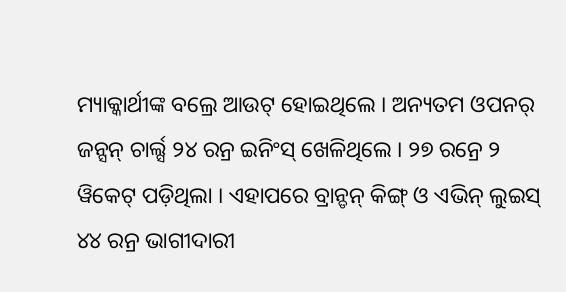ମ୍ୟାକ୍କାର୍ଥୀଙ୍କ ବଲ୍ରେ ଆଉଟ୍ ହୋଇଥିଲେ । ଅନ୍ୟତମ ଓପନର୍ ଜନ୍ସନ୍ ଚାର୍ଲ୍ସ ୨୪ ରନ୍ର ଇନିଂସ୍ ଖେଳିଥିଲେ । ୨୭ ରନ୍ରେ ୨ ୱିକେଟ୍ ପଡ଼ିଥିଲା । ଏହାପରେ ବ୍ରାନ୍ଡନ୍ କିଙ୍ଗ୍ ଓ ଏଭିନ୍ ଲୁଇସ୍ ୪୪ ରନ୍ର ଭାଗୀଦାରୀ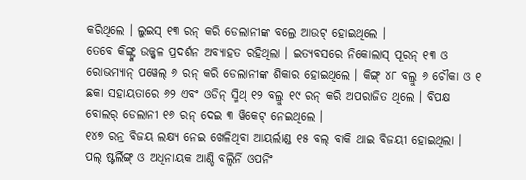କରିଥିଲେ । ଲୁଇସ୍ ୧୩ ରନ୍ କରି ଡେଲାନୀଙ୍କ ବଲ୍ରେ ଆଉଟ୍ ହୋଇଥିଲେ ।
ତେବେ କିଙ୍ଗ୍ଙ୍କ ଉଜ୍ଜ୍ୱଳ ପ୍ରଦର୍ଶନ ଅବ୍ୟାହତ ରହିଥିଲା । ଇତ୍ୟବସରେ ନିକୋଲାସ୍ ପୂରନ୍ ୧୩ ଓ ରୋଭମ୍ୟାନ୍ ପୱେଲ୍ ୬ ରନ୍ କରି ଡେଲାନୀଙ୍କ ଶିକାର ହୋଇଥିଲେ । କିଙ୍ଗ୍ ୪୮ ବଲ୍ରୁ ୬ ଚୌକା ଓ ୧ ଛକା ସହାୟତାରେ ୬୨ ଏବଂ ଓଡିନ୍ ସ୍ମିଥ୍ ୧୨ ବଲ୍ରୁ ୧୯ ରନ୍ କରି ଅପରାଜିତ ଥିଲେ । ବିପକ୍ଷ ବୋଲର୍ ଡେଲାନୀ ୧୬ ରନ୍ ଦେଇ ୩ ୱିକେଟ୍ ନେଇଥିଲେ ।
୧୪୭ ରନ୍ର ବିଜୟ ଲକ୍ଷ୍ୟ ନେଇ ଖେଳିଥିବା ଆୟର୍ଲାଣ୍ଡ ୧୫ ବଲ୍ ବାକି ଥାଇ ବିଜୟୀ ହୋଇଥିଲା । ପଲ୍ ଷ୍ଟର୍ଲିଙ୍ଗ୍ ଓ ଅଧିନାୟକ ଆଣ୍ଡି ବଲ୍ବିର୍ନି ଓପନିଂ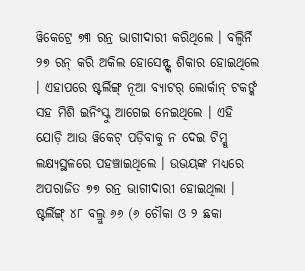ୱିକେଟ୍ରେ ୭୩ ରନ୍ର ଭାଗୀଦାରୀ କରିଥିଲେ । ବଲ୍ବିର୍ନି ୨୭ ରନ୍ କରି ଅକିଲ ହୋସେନ୍ଙ୍କ ଶିକାର ହୋଇଥିଲେ । ଏହାପରେ ଷ୍ଟର୍ଲିଙ୍ଗ୍ ନୂଆ ବ୍ୟାଟର୍ ଲୋର୍କାନ୍ ଟକର୍ଙ୍କ ସହ ମିଶି ଇନିଂସ୍କୁ ଆଗେଇ ନେଇଥିଲେ । ଏହି ଯୋଡ଼ି ଆଉ ୱିକେଟ୍ ପଡ଼ିବାକୁ ନ ଦେଇ ଟିମ୍କୁ ଲକ୍ଷ୍ୟସ୍ଥଳରେ ପହଞ୍ଚାଇଥିଲେ । ଉଭୟଙ୍କ ମଧ୍ୟରେ ଅପରାଜିତ ୭୭ ରନ୍ର ଭାଗୀଦାରୀ ହୋଇଥିଲା । ଷ୍ଟର୍ଲିଙ୍ଗ୍ ୪୮ ବଲ୍ରୁ ୬୬ (୬ ଚୌକା ଓ ୨ ଛକା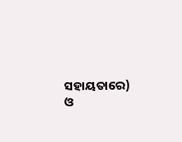ସହାୟତାରେ) ଓ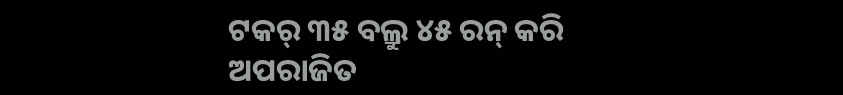ଟକର୍ ୩୫ ବଲ୍ରୁ ୪୫ ରନ୍ କରି ଅପରାଜିତ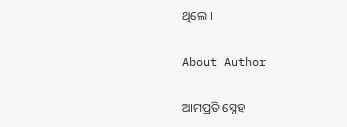ଥିଲେ ।

About Author

ଆମପ୍ରତି ସ୍ନେହ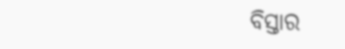ବିସ୍ତାର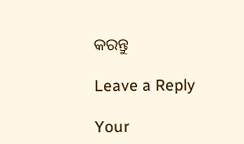କରନ୍ତୁ

Leave a Reply

Your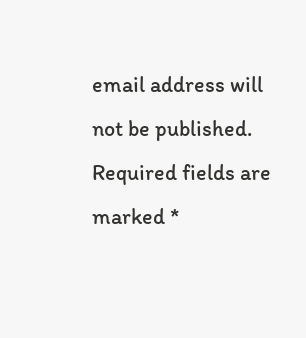email address will not be published. Required fields are marked *